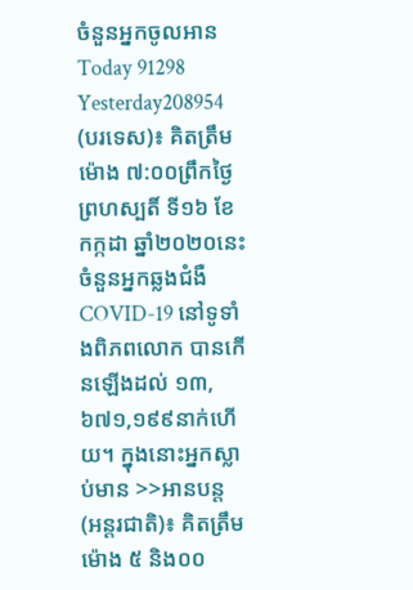ចំនួនអ្នកចូលអាន
Today 91298
Yesterday208954
(បរទេស)៖ គិតត្រឹមម៉ោង ៧:០០ព្រឹកថ្ងៃព្រហស្បតិ៍ ទី១៦ ខែកក្កដា ឆ្នាំ២០២០នេះ ចំនួនអ្នកឆ្លងជំងឺ COVID-19 នៅទូទាំងពិភពលោក បានកើនឡើងដល់ ១៣,៦៧១,១៩៩នាក់ហើយ។ ក្នុងនោះអ្នកស្លាប់មាន >>អានបន្ត
(អន្តរជាតិ)៖ គិតត្រឹមម៉ោង ៥ និង០០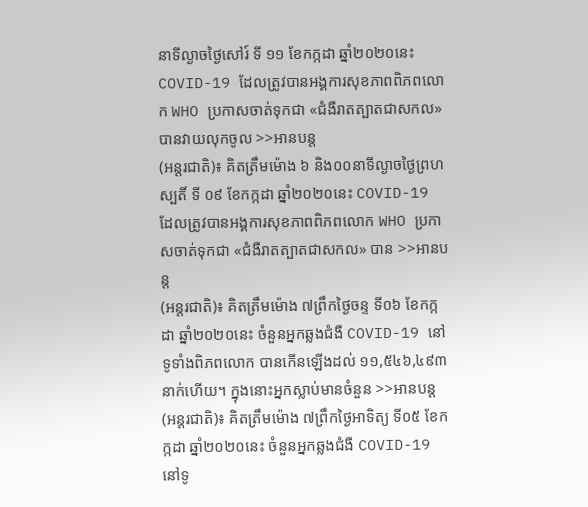នាទីល្ងាចថ្ងៃសៅរ៍ ទី ១១ ខែកក្កដា ឆ្នាំ២០២០នេះ COVID-19 ដែលត្រូវបានអង្គការសុខភាពពិភពលោក WHO ប្រកាសចាត់ទុកជា «ជំងឺរាតត្បាតជាសកល» បានវាយលុកចូល >>អានបន្ត
(អន្តរជាតិ)៖ គិតត្រឹមម៉ោង ៦ និង០០នាទីល្ងាចថ្ងៃព្រហស្បតិ៍ ទី ០៩ ខែកក្កដា ឆ្នាំ២០២០នេះ COVID-19 ដែលត្រូវបានអង្គការសុខភាពពិភពលោក WHO ប្រកាសចាត់ទុកជា «ជំងឺរាតត្បាតជាសកល» បាន >>អានបន្ត
(អន្តរជាតិ)៖ គិតត្រឹមម៉ោង ៧ព្រឹកថ្ងៃចន្ទ ទី០៦ ខែកក្កដា ឆ្នាំ២០២០នេះ ចំនួនអ្នកឆ្លងជំងឺ COVID-19 នៅទូទាំងពិភពលោក បានកើនឡើងដល់ ១១,៥៤៦,៤៩៣នាក់ហើយ។ ក្នុងនោះអ្នកស្លាប់មានចំនួន >>អានបន្ត
(អន្តរជាតិ)៖ គិតត្រឹមម៉ោង ៧ព្រឹកថ្ងៃអាទិត្យ ទី០៥ ខែកក្កដា ឆ្នាំ២០២០នេះ ចំនួនអ្នកឆ្លងជំងឺ COVID-19 នៅទូ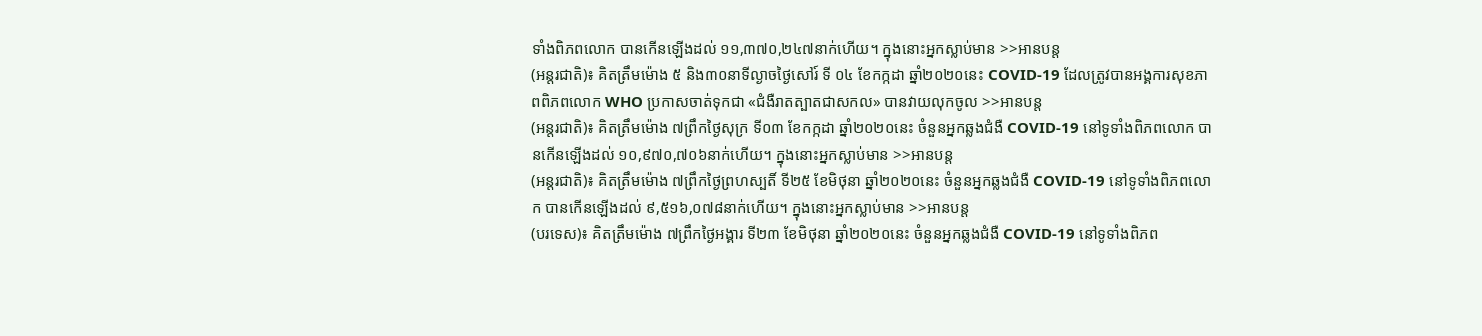ទាំងពិភពលោក បានកើនឡើងដល់ ១១,៣៧០,២៤៧នាក់ហើយ។ ក្នុងនោះអ្នកស្លាប់មាន >>អានបន្ត
(អន្តរជាតិ)៖ គិតត្រឹមម៉ោង ៥ និង៣០នាទីល្ងាចថ្ងៃសៅរ៍ ទី ០៤ ខែកក្កដា ឆ្នាំ២០២០នេះ COVID-19 ដែលត្រូវបានអង្គការសុខភាពពិភពលោក WHO ប្រកាសចាត់ទុកជា «ជំងឺរាតត្បាតជាសកល» បានវាយលុកចូល >>អានបន្ត
(អន្តរជាតិ)៖ គិតត្រឹមម៉ោង ៧ព្រឹកថ្ងៃសុក្រ ទី០៣ ខែកក្កដា ឆ្នាំ២០២០នេះ ចំនួនអ្នកឆ្លងជំងឺ COVID-19 នៅទូទាំងពិភពលោក បានកើនឡើងដល់ ១០,៩៧០,៧០៦នាក់ហើយ។ ក្នុងនោះអ្នកស្លាប់មាន >>អានបន្ត
(អន្តរជាតិ)៖ គិតត្រឹមម៉ោង ៧ព្រឹកថ្ងៃព្រហស្បតិ៍ ទី២៥ ខែមិថុនា ឆ្នាំ២០២០នេះ ចំនួនអ្នកឆ្លងជំងឺ COVID-19 នៅទូទាំងពិភពលោក បានកើនឡើងដល់ ៩,៥១៦,០៧៨នាក់ហើយ។ ក្នុងនោះអ្នកស្លាប់មាន >>អានបន្ត
(បរទេស)៖ គិតត្រឹមម៉ោង ៧ព្រឹកថ្ងៃអង្គារ ទី២៣ ខែមិថុនា ឆ្នាំ២០២០នេះ ចំនួនអ្នកឆ្លងជំងឺ COVID-19 នៅទូទាំងពិភព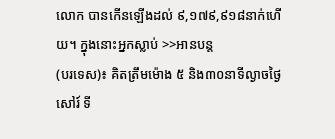លោក បានកើនឡើងដល់ ៩,១៧៩,៩១៨នាក់ហើយ។ ក្នុងនោះអ្នកស្លាប់ >>អានបន្ត
(បរទេស)៖ គិតត្រឹមម៉ោង ៥ និង៣០នាទីល្ងាចថ្ងៃសៅរ៍ ទី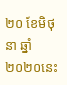២០ ខែមិថុនា ឆ្នាំ២០២០នេះ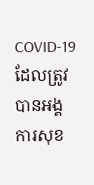COVID-19 ដែលត្រូវបានអង្គការសុខ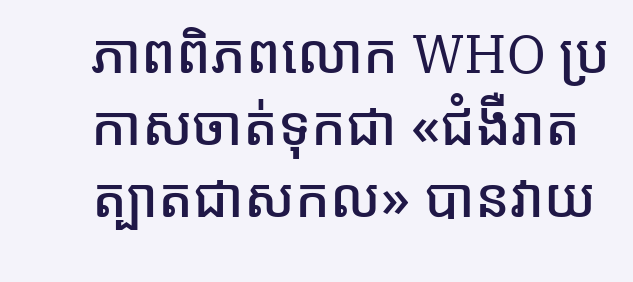ភាពពិភពលោក WHO ប្រកាសចាត់ទុកជា «ជំងឺរាតត្បាតជាសកល» បានវាយ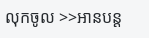លុកចូល >>អានបន្ត